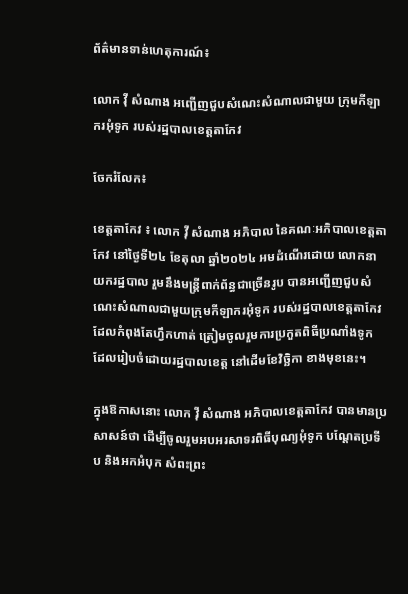ព័ត៌មានទាន់ហេតុការណ៍៖

លោក វ៉ី សំណាង អញ្ជើញជួបសំណេះសំណាលជាមួយ ក្រុមកីឡាករអុំទូក របស់រដ្ឋបាលខេត្តតាកែវ

ចែករំលែក៖

ខេត្តតាកែវ ៖ លោក វ៉ី សំណាង អភិបាល នៃគណៈអភិបាលខេត្តតាកែវ នៅថ្ងៃទី២៤ ខែតុលា ឆ្នាំ២០២៤ អមដំណើរដោយ លោកនាយករដ្ឋបាល រួមនឹងមន្រ្តីពាក់ព័ន្ធជាច្រើនរូប បានអញ្ជើញជួបសំណេះសំណាលជាមួយក្រុមកីឡាករអុំទូក របស់រដ្ឋបាលខេត្តតាកែវ ដែលកំពុងតែហ្វឹកហាត់ ត្រៀមចូលរួមការប្រកួតពិធីប្រណាំងទូក ដែលរៀបចំដោយរដ្ឋបាលខេត្ត នៅដើមខែវិច្ឆិកា ខាងមុខនេះ។

ក្នុងឱកាសនោះ លោក វ៉ី សំណាង អភិបាលខេត្តតាកែវ បានមានប្រសាសន៍ថា ដើម្បីចូលរួមអបអរសាទរពិធីបុណ្យអុំទូក បណ្ដែតប្រទីប និងអកអំបុក សំពះព្រះ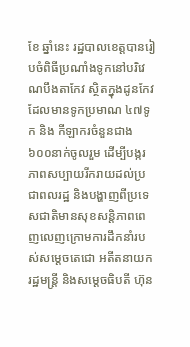ខែ ឆ្នាំនេះ រដ្ឋបាលខេត្តបានរៀបចំពិធីប្រណាំងទូកនៅបរិវេណបឹងតាកែវ ស្ថិតក្នុងដូនកែវ ដែលមានទូកប្រមាណ ៤៧ទូក និង កីឡាករចំនួនជាង៦០០នាក់ចូលរួម ដើម្បីបង្ករភាពសប្បាយរីករាយដល់ប្រជាពលរដ្ឋ និងបង្ហាញពីប្រទេសជាតិមានសុខសន្ដិភាពពេញលេញក្រោមការដឹកនាំរបស់សម្ដេចតេជោ អតីតនាយករដ្ឋមន្រ្តី និងសម្ដេចធិបតី ហ៊ុន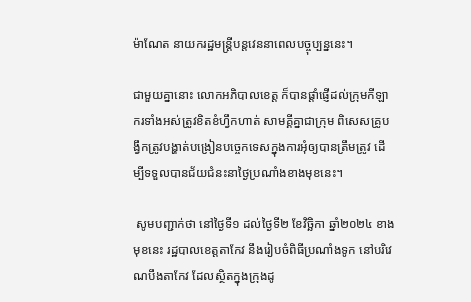ម៉ាណែត នាយករដ្ឋមន្រ្តីបន្តវេននាពេលបច្ចុប្បន្ននេះ។

ជាមួយគ្នានោះ លោកអភិបាលខេត្ត ក៏បានផ្ដាំផ្ញើដល់ក្រុមកីឡាករទាំងអស់ត្រូវខិតខំហ្វឹកហាត់ សាមគី្គគ្នាជាក្រុម ពិសេសគ្រូបង្វឹកត្រូវបង្ហាត់បង្រៀនបច្ចេកទេសក្នុងការអុំឲ្យបានត្រឹមត្រូវ ដើម្បីទទួលបានជ័យជំនះនាថ្ងៃប្រណាំងខាងមុខនេះ។

 សូមបញ្ជាក់ថា នៅថ្ងៃទី១ ដល់ថ្ងៃទី២ ខែវិច្ឆិកា ឆ្នាំ២០២៤ ខាងមុខនេះ រដ្ឋបាលខេត្តតាកែវ នឹងរៀបចំពិធីប្រណាំងទូក នៅបរិវេណបឹងតាកែវ ដែលស្ថិតក្នុងក្រុងដូ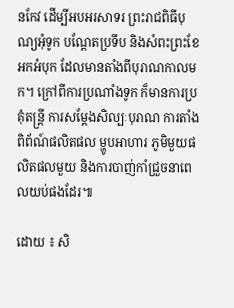នកែវ ដើម្បីអបអរសាទរ ព្រះរាជពិធីបុណ្យអុំទូក បណ្ដែតប្រទីប និងសំពះព្រះខែ អកអំបុក ដែលមានតាំងពីបុរាណកាលមក។ ក្រៅពីការប្រណាំងទូក ក៏មានការប្រគុំតន្រ្តី ការសម្ដែងសិល្បៈបុរាណ ការតាំងពិព័ណ៍ផលិតផល ម្ហូបអាហារ ភូមិមួយផលិតផលមួយ និងការបាញ់កាំជ្រួចនាពេលយប់ផងដែរ៕

ដោយ ៖ សិ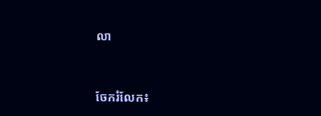លា


ចែករំលែក៖